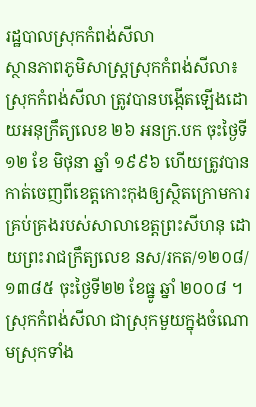រដ្ឋបាលស្រុកកំពង់សីលា
ស្ថានភាពភូមិសាស្រ្តស្រុកកំពង់សីលា៖
ស្រុកកំពង់សីលា ត្រូវបានបង្កើតឡើងដោយអនុក្រឹត្យលេខ ២៦ អនក្រ.បក ចុះថ្ងៃទី ១២ ខែ មិថុនា ឆ្នាំ ១៩៩៦ ហើយត្រូវបានកាត់ចេញពីខេត្តកោះកុងឲ្យស្ថិតក្រោមការគ្រប់គ្រងរបស់សាលាខេត្តព្រះសីហនុ ដោយព្រះរាជក្រឹត្យលេខ នស/រកត/១២០៨/១៣៨៥ ចុះថ្ងៃទី២២ ខែធ្នូ ឆ្នាំ ២០០៨ ។
ស្រុកកំពង់សីលា ជាស្រុកមួយក្នុងចំណោមស្រុកទាំង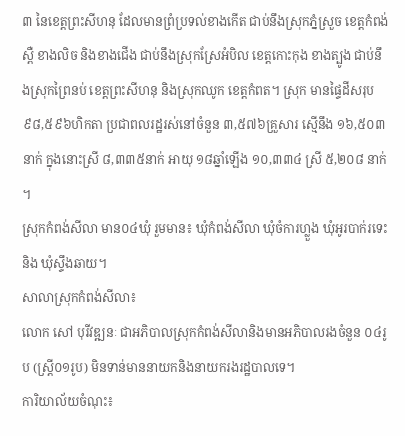៣ នៃខេត្តព្រះសីហនុ ដែលមានព្រំប្រទល់ខាងកើត ជាប់នឹងស្រុកភ្នំស្រួច ខេត្តកំពង់ស្ពឺ ខាងលិច និងខាងជើង ជាប់នឹងស្រុកស្រែអំបិល ខេត្តកោះកុង ខាងត្បូង ជាប់នឹងស្រុកព្រៃនប់ ខេត្តព្រះសីហនុ និងស្រុកឈូក ខេត្តកំពត។ ស្រុក មានផ្ទៃដីសរុប ៩៨,៥៩៦ហិកតា ប្រជាពលរដ្ឋរស់នៅចំនួន ៣,៥៧៦គ្រួសារ ស្មើនឹង ១៦,៥០៣ នាក់ ក្នុងនោះស្រី ៨,៣៣៥នាក់ អាយុ ១៨ឆ្នាំឡើង ១០,៣៣៤ ស្រី ៥,២០៨ នាក់ ។
ស្រុកកំពង់សីលា មាន០៤ឃុំ រួមមាន៖ ឃុំកំពង់សីលា ឃុំចំការហ្លួង ឃុំអូរបាក់រទេះ និង ឃុំស្ទឹងឆាយ។
សាលាស្រុកកំពង់សីលា៖
លោក សៅ បុរីវឌ្ឍនៈ ជាអភិបាលស្រុកកំពង់សីលានិងមានអភិបាលរងចំនួន ០៤រូប (ស្រ្តី០១រូប) មិនទាន់មាននាយកនិងនាយករងរដ្ឋបាលទេ។
ការិយាល័យចំណុះ៖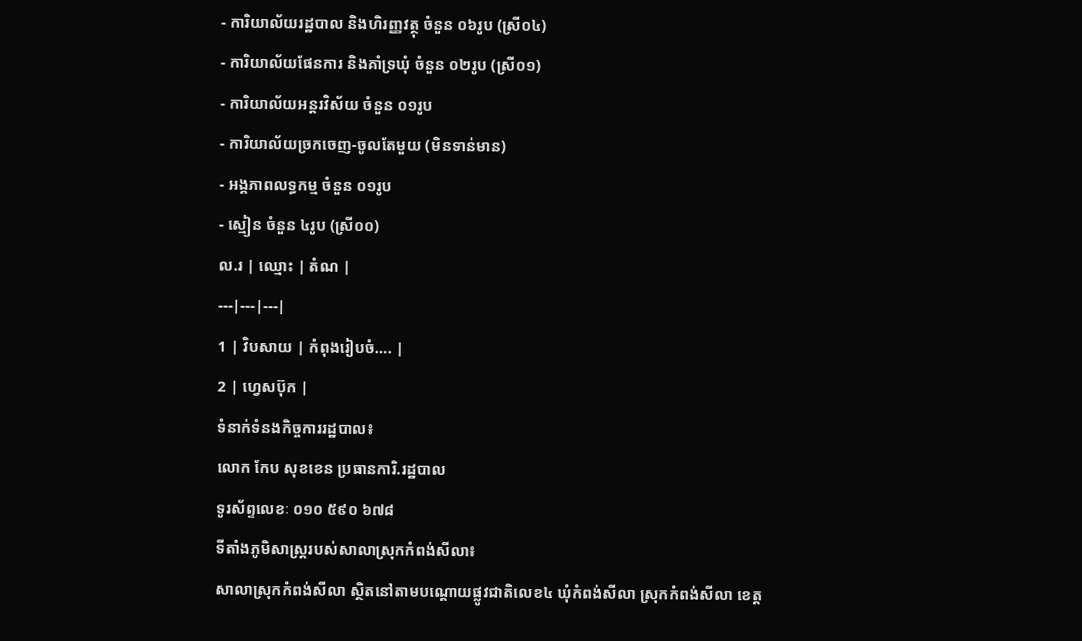- ការិយាល័យរដ្ឋបាល និងហិរញ្ញវត្ថុ ចំនួន ០៦រូប (ស្រី០៤)
- ការិយាល័យផែនការ និងគាំទ្រឃុំ ចំនួន ០២រូប (ស្រី០១)
- ការិយាល័យអន្តរវិស័យ ចំនួន ០១រូប
- ការិយាល័យច្រកចេញ-ចូលតែមួយ (មិនទាន់មាន)
- អង្គភាពលទ្ធកម្ម ចំនួន ០១រូប
- ស្មៀន ចំនួន ៤រូប (ស្រី០០)
ល.រ | ឈ្មោះ | តំណ |
---|---|---|
1 | វិបសាយ | កំពុងរៀបចំ…. |
2 | ហ្វេសប៊ុក |
ទំនាក់ទំនងកិច្ចការរដ្ឋបាល៖
លោក កែប សុខខេន ប្រធានការិ.រដ្ឋបាល
ទូរស័ព្ទលេខៈ ០១០ ៥៩០ ៦៧៨
ទីតាំងភូមិសាស្រ្តរបស់សាលាស្រុកកំពង់សីលា៖
សាលាស្រុកកំពង់សីលា ស្ថិតនៅតាមបណ្តោយផ្លូវជាតិលេខ៤ ឃុំកំពង់សីលា ស្រុកកំពង់សីលា ខេត្ត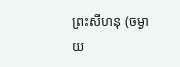ព្រះសីហនុ (ចម្ងាយ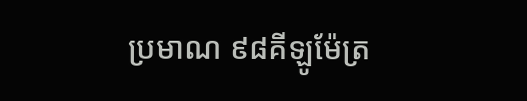ប្រមាណ ៩៨គីឡូម៉ែត្រ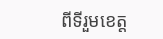ពីទីរួមខេត្ត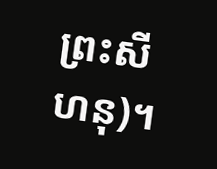ព្រះសីហនុ)។